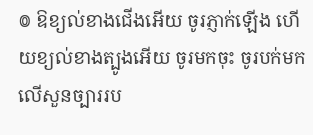៙ ឱខ្យល់ខាងជើងអើយ ចូរភ្ញាក់ឡើង ហើយខ្យល់ខាងត្បូងអើយ ចូរមកចុះ ចូរបក់មកលើសួនច្បាររប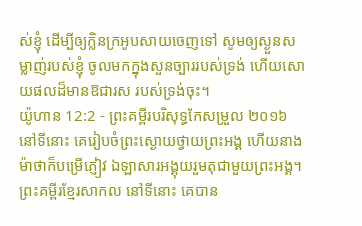ស់ខ្ញុំ ដើម្បីឲ្យក្លិនក្រអូបសាយចេញទៅ សូមឲ្យស្ងួនសម្លាញ់របស់ខ្ញុំ ចូលមកក្នុងសួនច្បាររបស់ទ្រង់ ហើយសោយផលដ៏មានឱជារស របស់ទ្រង់ចុះ។
យ៉ូហាន 12:2 - ព្រះគម្ពីរបរិសុទ្ធកែសម្រួល ២០១៦ នៅទីនោះ គេរៀបចំព្រះស្ងោយថ្វាយព្រះអង្គ ហើយនាងម៉ាថាក៏បម្រើភ្ញៀវ ឯឡាសារអង្គុយរួមតុជាមួយព្រះអង្គ។ ព្រះគម្ពីរខ្មែរសាកល នៅទីនោះ គេបាន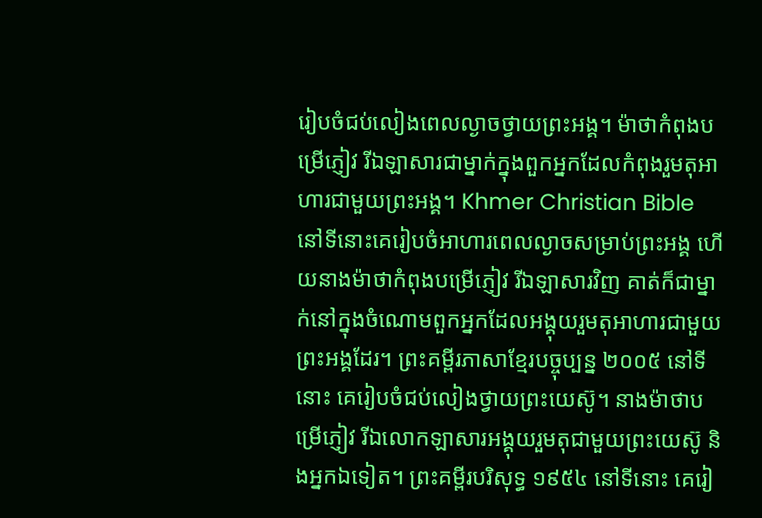រៀបចំជប់លៀងពេលល្ងាចថ្វាយព្រះអង្គ។ ម៉ាថាកំពុងបម្រើភ្ញៀវ រីឯឡាសារជាម្នាក់ក្នុងពួកអ្នកដែលកំពុងរួមតុអាហារជាមួយព្រះអង្គ។ Khmer Christian Bible នៅទីនោះគេរៀបចំអាហារពេលល្ងាចសម្រាប់ព្រះអង្គ ហើយនាងម៉ាថាកំពុងបម្រើភ្ញៀវ រីឯឡាសារវិញ គាត់ក៏ជាម្នាក់នៅក្នុងចំណោមពួកអ្នកដែលអង្គុយរួមតុអាហារជាមួយព្រះអង្គដែរ។ ព្រះគម្ពីរភាសាខ្មែរបច្ចុប្បន្ន ២០០៥ នៅទីនោះ គេរៀបចំជប់លៀងថ្វាយព្រះយេស៊ូ។ នាងម៉ាថាបម្រើភ្ញៀវ រីឯលោកឡាសារអង្គុយរួមតុជាមួយព្រះយេស៊ូ និងអ្នកឯទៀត។ ព្រះគម្ពីរបរិសុទ្ធ ១៩៥៤ នៅទីនោះ គេរៀ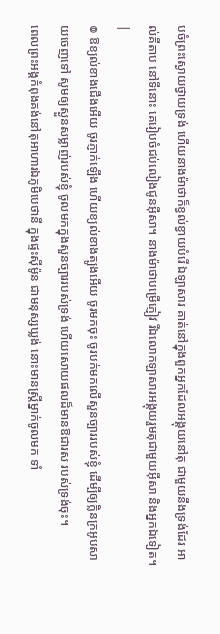បចំព្រះស្ងោយថ្វាយទ្រង់ ហើយនាងម៉ាថាក៏ខ្វល់ខ្វាយបំរើ ឯឡាសារ គាត់នៅក្នុងពួកអ្នកដែលអង្គុយនៅតុ ជាមួយនឹងទ្រង់ដែរ អាល់គីតាប នៅទីនោះ គេរៀបចំជប់លៀងជូនអ៊ីសា។ នាងម៉ាថាបម្រើភ្ញៀវ រីឯលោកឡាសារអង្គុយរួមតុជាមួយអ៊ីសា និងអ្នកឯទៀត។ |
៙ ឱខ្យល់ខាងជើងអើយ ចូរភ្ញាក់ឡើង ហើយខ្យល់ខាងត្បូងអើយ ចូរមកចុះ ចូរបក់មកលើសួនច្បាររបស់ខ្ញុំ ដើម្បីឲ្យក្លិនក្រអូបសាយចេញទៅ សូមឲ្យស្ងួនសម្លាញ់របស់ខ្ញុំ ចូលមកក្នុងសួនច្បាររបស់ទ្រង់ ហើយសោយផលដ៏មានឱជារស របស់ទ្រង់ចុះ។
ពេលព្រះអង្គកំពុងគង់នៅតុអាហារឯភូមិបេថានី ក្នុងផ្ទះស៊ីម៉ូន ជាមនុស្សឃ្លង់ នោះមានស្ត្រីម្នាក់ចូលមក ទាំ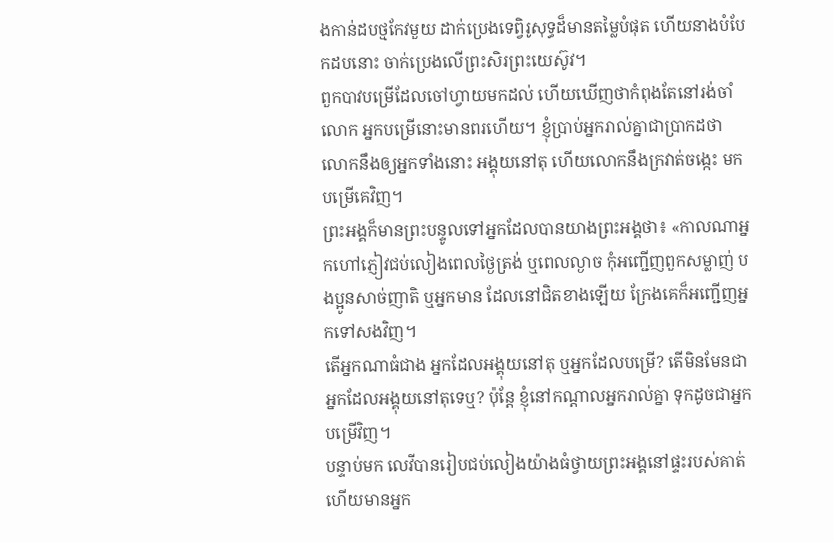ងកាន់ដបថ្មកែវមួយ ដាក់ប្រេងទេព្វិរូសុទ្ធដ៏មានតម្លៃបំផុត ហើយនាងបំបែកដបនោះ ចាក់ប្រេងលើព្រះសិរព្រះយេស៊ូវ។
ពួកបាវបម្រើដែលចៅហ្វាយមកដល់ ហើយឃើញថាកំពុងតែនៅរង់ចាំលោក អ្នកបម្រើនោះមានពរហើយ។ ខ្ញុំប្រាប់អ្នករាល់គ្នាជាប្រាកដថា លោកនឹងឲ្យអ្នកទាំងនោះ អង្គុយនៅតុ ហើយលោកនឹងក្រវាត់ចង្កេះ មកបម្រើគេវិញ។
ព្រះអង្គក៏មានព្រះបន្ទូលទៅអ្នកដែលបានយាងព្រះអង្គថា៖ «កាលណាអ្នកហៅភ្ញៀវជប់លៀងពេលថ្ងៃត្រង់ ឬពេលល្ងាច កុំអញ្ជើញពួកសម្លាញ់ បងប្អូនសាច់ញាតិ ឬអ្នកមាន ដែលនៅជិតខាងឡើយ ក្រែងគេក៏អញ្ជើញអ្នកទៅសងវិញ។
តើអ្នកណាធំជាង អ្នកដែលអង្គុយនៅតុ ឬអ្នកដែលបម្រើ? តើមិនមែនជាអ្នកដែលអង្គុយនៅតុទេឬ? ប៉ុន្តែ ខ្ញុំនៅកណ្តាលអ្នករាល់គ្នា ទុកដូចជាអ្នកបម្រើវិញ។
បន្ទាប់មក លេវីបានរៀបជប់លៀងយ៉ាងធំថ្វាយព្រះអង្គនៅផ្ទះរបស់គាត់ ហើយមានអ្នក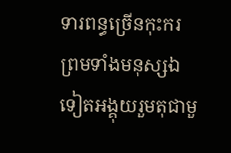ទារពន្ធច្រើនកុះករ ព្រមទាំងមនុស្សឯទៀតអង្គុយរួមតុជាមួ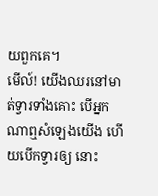យពួកគេ។
មើល៍! យើងឈរនៅមាត់ទ្វារទាំងគោះ បើអ្នកណាឮសំឡេងយើង ហើយបើកទ្វារឲ្យ នោះ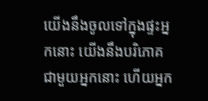យើងនឹងចូលទៅក្នុងផ្ទះអ្នកនោះ យើងនឹងបរិភោគជាមួយអ្នកនោះ ហើយអ្នក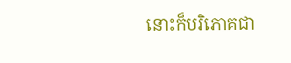នោះក៏បរិភោគជា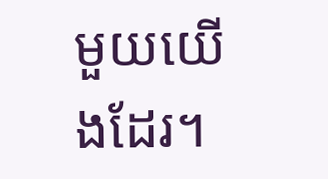មួយយើងដែរ។